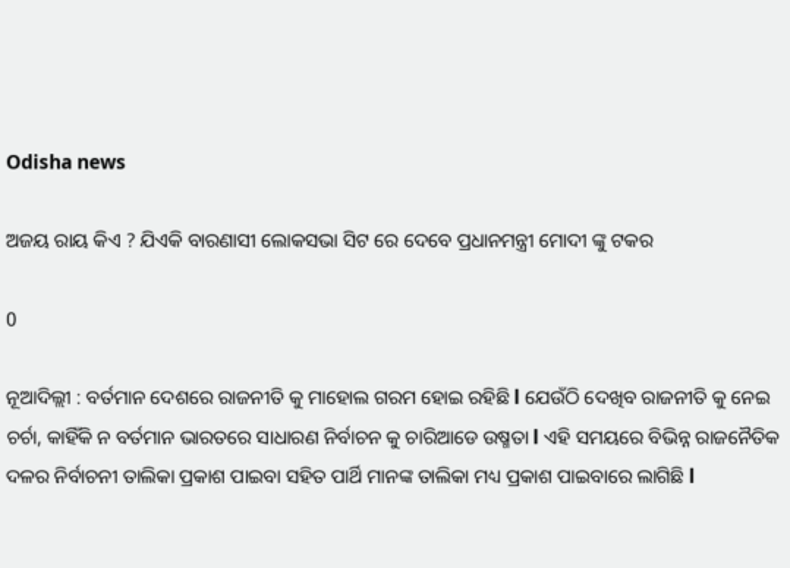Odisha news

ଅଜୟ ରାୟ କିଏ ? ଯିଏକି ବାରଣାସୀ ଲୋକସଭା ସିଟ ରେ ଦେବେ ପ୍ରଧାନମନ୍ତ୍ରୀ ମୋଦୀ ଙ୍କୁ ଟକର

0

ନୂଆଦିଲ୍ଲୀ : ବର୍ତମାନ ଦେଶରେ ରାଜନୀତି କୁ ମାହୋଲ ଗରମ ହୋଇ ରହିଛି l ଯେଉଁଠି ଦେଖିବ ରାଜନୀତି କୁ ନେଇ ଚର୍ଚା, କାହିଁକି ନ ବର୍ତମାନ ଭାରତରେ ସାଧାରଣ ନିର୍ବାଚନ କୁ ଚାରିଆଡେ ଉଷ୍ମତା l ଏହି ସମୟରେ ବିଭିନ୍ନ ରାଜନୈତିକ ଦଳର ନିର୍ବାଚନୀ ତାଲିକା ପ୍ରକାଶ ପାଇବା ସହିତ ପାର୍ଥି ମାନଙ୍କ ତାଲିକା ମଧ୍ୟ ପ୍ରକାଶ ପାଇବାରେ ଲାଗିଛି l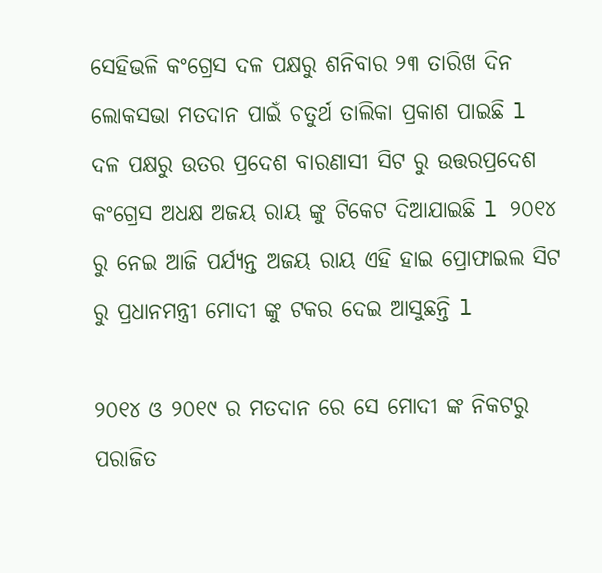ସେହିଭଳି କଂଗ୍ରେସ ଦଳ ପକ୍ଷରୁ ଶନିବାର ୨୩ ତାରିଖ ଦିନ ଲୋକସଭା ମତଦାନ ପାଇଁ ଚତୁର୍ଥ ତାଲିକା ପ୍ରକାଶ ପାଇଛି l ଦଳ ପକ୍ଷରୁ ଉତର ପ୍ରଦେଶ ବାରଣାସୀ ସିଟ ରୁ ଉତ୍ତରପ୍ରଦେଶ କଂଗ୍ରେସ ଅଧକ୍ଷ ଅଜୟ ରାୟ ଙ୍କୁ ଟିକେଟ ଦିଆଯାଇଛି l ୨୦୧୪ ରୁ ନେଇ ଆଜି ପର୍ଯ୍ୟନ୍ତ ଅଜୟ ରାୟ ଏହି ହାଇ ପ୍ରୋଫାଇଲ ସିଟ ରୁ ପ୍ରଧାନମନ୍ତ୍ରୀ ମୋଦୀ ଙ୍କୁ ଟକର ଦେଇ ଆସୁଛନ୍ତି l

୨୦୧୪ ଓ ୨୦୧୯ ର ମତଦାନ ରେ ସେ ମୋଦୀ ଙ୍କ ନିକଟରୁ ପରାଜିତ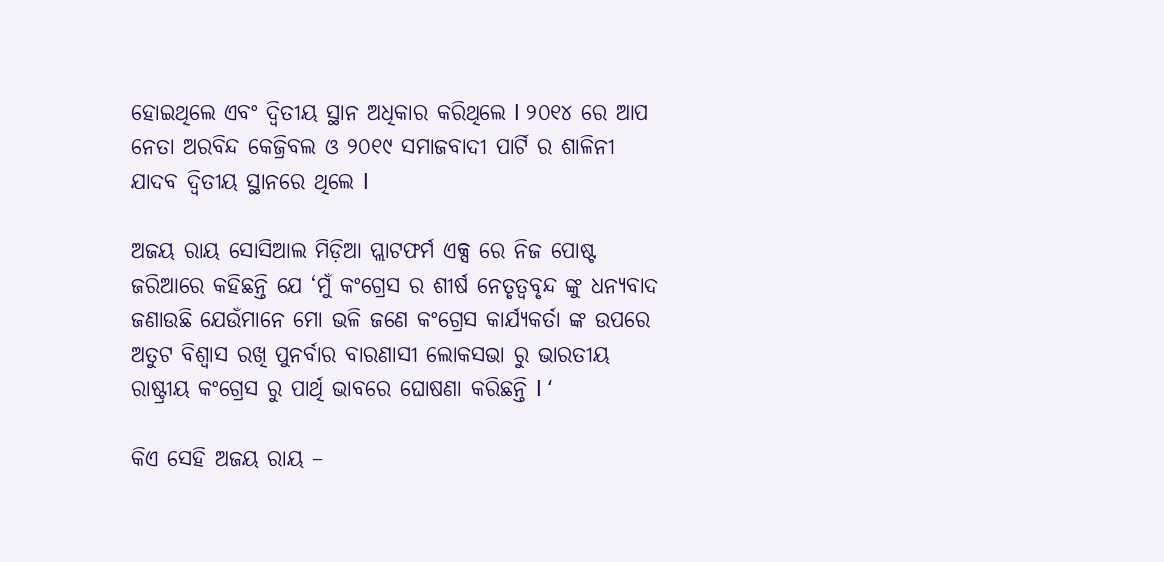ହୋଇଥିଲେ ଏବଂ ଦ୍ଵିତୀୟ ସ୍ଥାନ ଅଧିକାର କରିଥିଲେ l ୨୦୧୪ ରେ ଆପ ନେତା ଅରବିନ୍ଦ କେଜ୍ରିବଲ ଓ ୨୦୧୯ ସମାଜବାଦୀ ପାର୍ଟି ର ଶାଳିନୀ ଯାଦବ ଦ୍ଵିତୀୟ ସ୍ଥାନରେ ଥିଲେ l

ଅଜୟ ରାୟ ସୋସିଆଲ ମିଡ଼ିଆ ପ୍ଲାଟଫର୍ମ ଏକ୍ସ ରେ ନିଜ ପୋଷ୍ଟ ଜରିଆରେ କହିଛନ୍ତି ଯେ ‘ମୁଁ କଂଗ୍ରେସ ର ଶୀର୍ଷ ନେତୃତ୍ୱବୃନ୍ଦ ଙ୍କୁ ଧନ୍ୟବାଦ ଜଣାଉଛି ଯେଉଁମାନେ ମୋ ଭଳି ଜଣେ କଂଗ୍ରେସ କାର୍ଯ୍ୟକର୍ତା ଙ୍କ ଉପରେ ଅତୁଟ ବିଶ୍ୱାସ ରଖି ପୁନର୍ବାର ବାରଣାସୀ ଲୋକସଭା ରୁ ଭାରତୀୟ ରାଷ୍ଟ୍ରୀୟ କଂଗ୍ରେସ ରୁ ପାର୍ଥି ଭାବରେ ଘୋଷଣା କରିଛନ୍ତି l ‘

କିଏ ସେହି ଅଜୟ ରାୟ –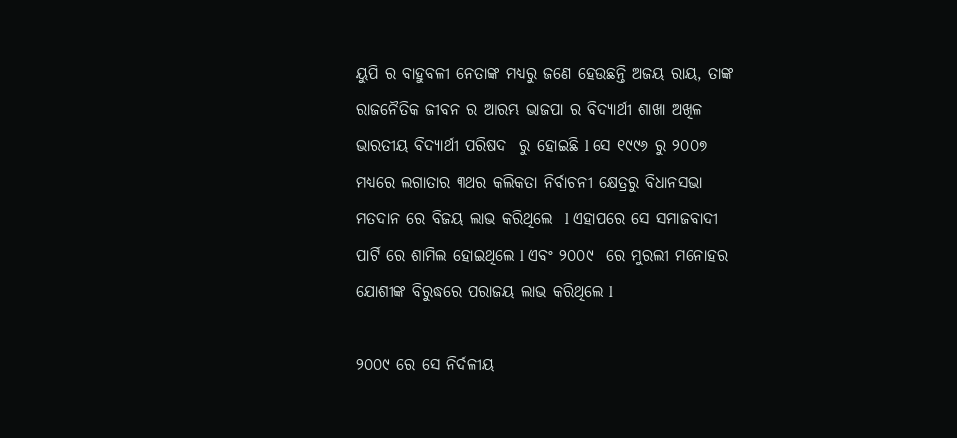ୟୁପି ର ବାହୁବଳୀ ନେତାଙ୍କ ମଧ୍ୟରୁ ଜଣେ ହେଉଛନ୍ତି ଅଜୟ ରାୟ, ତାଙ୍କ ରାଜନୈତିକ ଜୀବନ ର ଆରମ୍ଭ ଭାଜପା ର ବିଦ୍ୟାର୍ଥୀ ଶାଖା ଅଖିଳ ଭାରତୀୟ ବିଦ୍ୟାର୍ଥୀ ପରିଷଦ  ରୁ ହୋଇଛି l ସେ ୧୯୯୬ ରୁ ୨୦୦୭ ମଧ୍ୟରେ ଲଗାତାର ୩ଥର କଲିକତା ନିର୍ବାଚନୀ କ୍ଷେତ୍ରରୁ ବିଧାନସଭା ମତଦାନ ରେ ବିଜୟ ଲାଭ କରିଥିଲେ  l ଏହାପରେ ସେ ସମାଜବାଦୀ ପାର୍ଟି ରେ ଶାମିଲ ହୋଇଥିଲେ l ଏବଂ ୨୦୦୯  ରେ ମୁରଲୀ ମନୋହର ଯୋଶୀଙ୍କ ବିରୁଦ୍ଧରେ ପରାଜୟ ଲାଭ କରିଥିଲେ l

୨୦୦୯ ରେ ସେ ନିର୍ଦଳୀୟ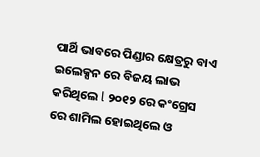ପାର୍ଥି ଭାବରେ ପିଣ୍ଡାର କ୍ଷେତ୍ରରୁ ବାଏ ଇଲେକ୍ସନ ରେ ବିଜୟ ଲାଭ କରିଥିଲେ l ୨୦୧୨ ରେ କଂଗ୍ରେସ ରେ ଶାମିଲ ହୋଇଥିଲେ ଓ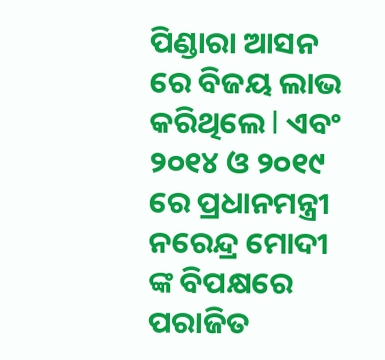ପିଣ୍ଡାରା ଆସନ ରେ ବିଜୟ ଲାଭ କରିଥିଲେ l ଏବଂ ୨୦୧୪ ଓ ୨୦୧୯ ରେ ପ୍ରଧାନମନ୍ତ୍ରୀ ନରେନ୍ଦ୍ର ମୋଦୀ ଙ୍କ ବିପକ୍ଷରେ ପରାଜିତ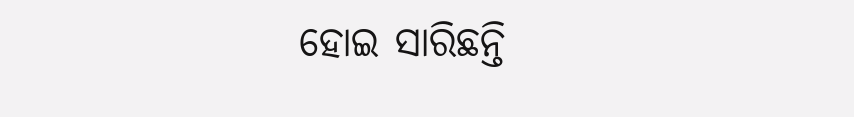ହୋଇ ସାରିଛନ୍ତି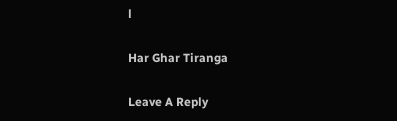l

Har Ghar Tiranga

Leave A Reply